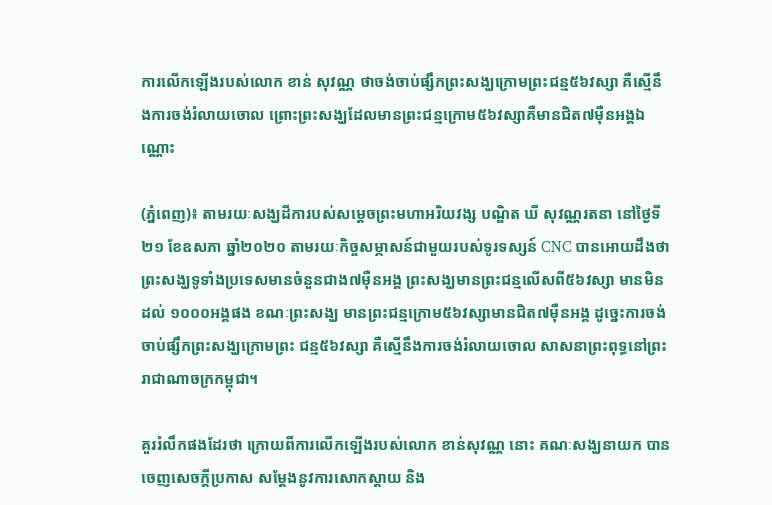ការលើកឡើងរបស់លោក ខាន់ សុវណ្ណ ថាចង់ចាប់ផ្សឹកព្រះសង្ឃក្រោមព្រះជន្ម៥៦វស្សា គឺស្មើនឹងការចង់រំលាយចោល ព្រោះព្រះសង្ឃដែលមានព្រះជន្មក្រោម៥៦វស្សាគឺមានជិត៧ម៉ឺនអង្គឯណ្ណោះ

(ភ្នំពេញ)៖ តាមរយៈសង្ឃដីការបស់សម្តេចព្រះមហាអរិយវង្ស បណ្ឌិត ឃី សុវណ្ណរតនា នៅថ្ងៃទី២១ ខែឧសភា ឆ្នាំ២០២០ តាមរយៈកិច្ចសម្ភាសន៍ជាមួយរបស់ទូរទស្សន៍ CNC បានអោយដឹងថា ព្រះសង្ឃទូទាំងប្រទេសមានចំនួនជាង៧ម៉ឺនអង្គ ព្រះសង្ឃមានព្រះជន្មលើសពី៥៦វស្សា មានមិនដល់ ១០០០អង្គផង ខណៈព្រះសង្ឃ មានព្រះជន្មក្រោម៥៦វស្សាមានជិត៧ម៉ឺនអង្គ ដូច្នេះការចង់ចាប់ផ្សឹកព្រះសង្ឃក្រោមព្រះ ជន្ម៥៦វស្សា គឺស្មើនឹងការចង់រំលាយចោល សាសនាព្រះពុទ្ធនៅព្រះរាជាណាចក្រកម្ពុជា។

គួររំលឹកផងដែរថា ក្រោយពីការលើកឡើងរបស់លោក ខាន់សុវណ្ណ នោះ គណៈសង្ឃនាយក បានចេញសេចក្តីប្រកាស សម្ដែងនូវការសោកស្ដាយ និង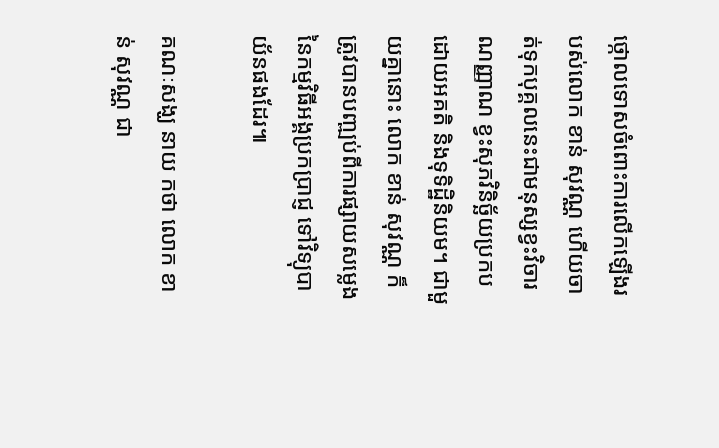ថ្កោលទោសចំពោះការលើកឡើងរបស់លោក ខាន់ សុវណ្ណ ហើយចាត់ទុកបុគ្គលនេះជាមនុស្សខ្វះវិចារណញ្ញាណ ខ្វះសុភវិនិច្ឆ័យប្រកបដោយអគតិ និងទុទិដ្ឋិនិយម។ ជាមួយគ្នានោះ លោក ខាន់ សុវណ្ណ ក៏ត្រូវបានបញ្ឍប់ពីការផ្សាយសម្លេងនៃកម្មវិធីអង្គប្រកប្រាជ្ញ ទៅវិទ្យុបាយ័នផងដែរ៕

គណៈសង្ឃ នាយ កថា លោក ខាន់ សុវណ្ណ ជា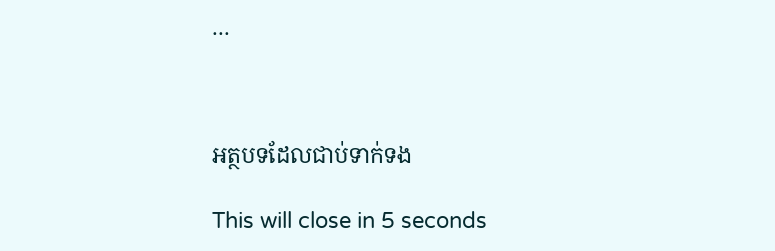...



អត្ថបទដែលជាប់ទាក់ទង

This will close in 5 seconds